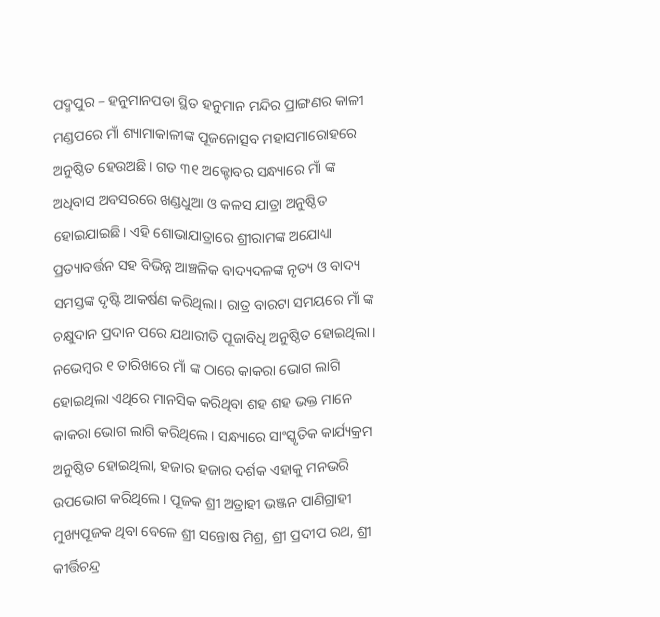ପଦ୍ମପୁର – ହନୁମାନପଡା ସ୍ଥିତ ହନୁମାନ ମନ୍ଦିର ପ୍ରାଙ୍ଗଣର କାଳୀ ମଣ୍ଡପରେ ମାଁ ଶ୍ୟାମାକାଳୀଙ୍କ ପୂଜନୋତ୍ସବ ମହାସମାରୋହରେ ଅନୁଷ୍ଠିତ ହେଉଅଛି। ଗତ ୩୧ ଅକ୍ଟୋବର ସନ୍ଧ୍ୟାରେ ମାଁ ଙ୍କ ଅଧିବାସ ଅବସରରେ ଖଣ୍ଡଧୁଆ ଓ କଳସ ଯାତ୍ରା ଅନୁଷ୍ଠିତ ହୋଇଯାଇଛି। ଏହି ଶୋଭାଯାତ୍ରାରେ ଶ୍ରୀରାମଙ୍କ ଅଯୋଧ୍ୟା ପ୍ରତ୍ୟାବର୍ତ୍ତନ ସହ ବିଭିନ୍ନ ଆଞ୍ଚଳିକ ବାଦ୍ୟଦଳଙ୍କ ନୃତ୍ୟ ଓ ବାଦ୍ୟ ସମସ୍ତଙ୍କ ଦୃଷ୍ଟି ଆକର୍ଷଣ କରିଥିଲା। ରାତ୍ର ବାରଟା ସମୟରେ ମାଁ ଙ୍କ ଚକ୍ଷୁଦାନ ପ୍ରଦାନ ପରେ ଯଥାରୀତି ପୂଜାବିଧି ଅନୁଷ୍ଠିତ ହୋଇଥିଲା।
ନଭେମ୍ୱର ୧ ତାରିଖରେ ମାଁ ଙ୍କ ଠାରେ କାକରା ଭୋଗ ଲାଗି ହୋଇଥିଲା ଏଥିରେ ମାନସିକ କରିଥିବା ଶହ ଶହ ଭକ୍ତ ମାନେ କାକରା ଭୋଗ ଲାଗି କରିଥିଲେ। ସନ୍ଧ୍ୟାରେ ସାଂସ୍କୃତିକ କାର୍ଯ୍ୟକ୍ରମ ଅନୁଷ୍ଠିତ ହୋଇଥିଲା, ହଜାର ହଜାର ଦର୍ଶକ ଏହାକୁ ମନଭରି ଉପଭୋଗ କରିଥିଲେ। ପୂଜକ ଶ୍ରୀ ଅତ୍ରାହୀ ଭଞ୍ଜନ ପାଣିଗ୍ରାହୀ ମୁଖ୍ୟପୂଜକ ଥିବା ବେଳେ ଶ୍ରୀ ସନ୍ତୋଷ ମିଶ୍ର, ଶ୍ରୀ ପ୍ରଦୀପ ରଥ, ଶ୍ରୀ କୀର୍ତ୍ତିଚନ୍ଦ୍ର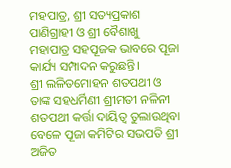ମହପାତ୍ର, ଶ୍ରୀ ସତ୍ୟପ୍ରକାଶ ପାଣିଗ୍ରାହୀ ଓ ଶ୍ରୀ ବୈଶାଖୁ ମହାପାତ୍ର ସହପୂଜକ ଭାବରେ ପୂଜା କାର୍ଯ୍ୟ ସମ୍ପାଦନ କରୁଛନ୍ତି।
ଶ୍ରୀ ଲଳିତମୋହନ ଶତପଥୀ ଓ ତାଙ୍କ ସହଧର୍ମିଣୀ ଶ୍ରୀମତୀ ନଳିନୀ ଶତପଥୀ କର୍ତ୍ତା ଦାୟିତ୍ଵ ତୁଲାଉଥିବା ବେଳେ ପୂଜା କମିଟିର ସଭପତି ଶ୍ରୀ ଅଜିତ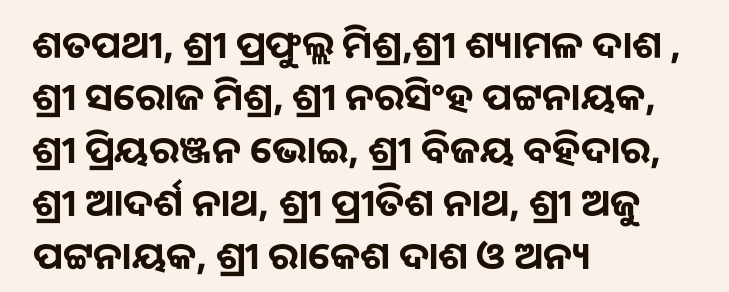ଶତପଥୀ, ଶ୍ରୀ ପ୍ରଫୁଲ୍ଲ ମିଶ୍ର,ଶ୍ରୀ ଶ୍ୟାମଳ ଦାଶ , ଶ୍ରୀ ସରୋଜ ମିଶ୍ର, ଶ୍ରୀ ନରସିଂହ ପଟ୍ଟନାୟକ, ଶ୍ରୀ ପ୍ରିୟରଞ୍ଜନ ଭୋଇ, ଶ୍ରୀ ବିଜୟ ବହିଦାର, ଶ୍ରୀ ଆଦର୍ଶ ନାଥ, ଶ୍ରୀ ପ୍ରୀତିଶ ନାଥ, ଶ୍ରୀ ଅଜୁ ପଟ୍ଟନାୟକ, ଶ୍ରୀ ରାକେଶ ଦାଶ ଓ ଅନ୍ୟ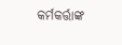କର୍ମକର୍ତ୍ତାଙ୍କ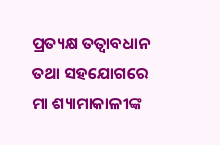ପ୍ରତ୍ୟକ୍ଷ ତତ୍ଵାବଧାନ ତଥା ସହଯୋଗରେ ମା ଶ୍ୟାମାକାଳୀଙ୍କ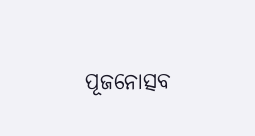ପୂଜନୋତ୍ସବ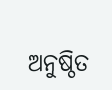ଅନୁଷ୍ଠିତ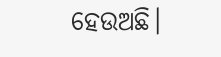ହେଉଅଛି।